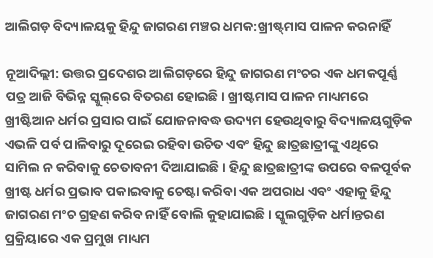ଆଲିଗଡ଼ ବିଦ୍ୟାଳୟକୁ ହିନ୍ଦୁ ଜାଗରଣ ମଞ୍ଚର ଧମକ:ଖ୍ରୀଷ୍ଟ୍‍ମାସ ପାଳନ କରନାହିଁ

ନୂଆଦିଲ୍ଲୀ: ଉତ୍ତର ପ୍ରଦେଶର ଆଲିଗଡ଼ରେ ହିନ୍ଦୁ ଜାଗରଣ ମଂଚର ଏକ ଧମକପୂର୍ଣ୍ଣ ପତ୍ର ଆଜି ବିଭିନ୍ନ ସ୍କୁଲ୍‌ରେ ବିତରଣ ହୋଇଛି। ଖ୍ରୀଷ୍ଟମାସ ପାଳନ ମାଧ୍ୟମରେ ଖ୍ରୀଷ୍ଟିଆନ ଧର୍ମର ପ୍ରସାର ପାଇଁ ଯୋଜନାବଦ୍ଧ ଉଦ୍ୟମ ହେଉଥିବାରୁ ବିଦ୍ୟାଳୟଗୁଡ଼ିକ ଏଭଳି ପର୍ବ ପାଳିବାରୁ ଦୂରେଇ ରହିବା ଉଚିତ ଏବଂ ହିନ୍ଦୁ ଛାତ୍ରଛାତ୍ରୀଙ୍କୁ ଏଥିରେ ସାମିଲ ନ କରିବାକୁ ଚେତାବନୀ ଦିଆଯାଇଛି । ହିନ୍ଦୁ ଛାତ୍ରଛାତ୍ରୀଙ୍କ ଉପରେ ବଳପୂର୍ବକ ଖ୍ରୀଷ୍ଟ ଧର୍ମର ପ୍ରଭାବ ପକାଇବାକୁ ଚେଷ୍ଟା କରିବା ଏକ ଅପରାଧ ଏବଂ ଏହାକୁ ହିନ୍ଦୁ ଜାଗରଣ ମଂଚ ଗ୍ରହଣ କରିବ ନାହିଁ ବୋଲି କୁହାଯାଇଛି । ସ୍କୁଲଗୁଡ଼ିକ ଧର୍ମାନ୍ତରଣ ପ୍ରକ୍ରିୟାରେ ଏକ ପ୍ରମୁଖ ମାଧ୍ୟମ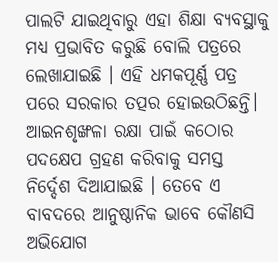ପାଲଟି ଯାଇଥିବାରୁ ଏହା ଶିକ୍ଷା ବ୍ୟବସ୍ଥାକୁ ମଧ୍ୟ ପ୍ରଭାବିତ କରୁଛି ବୋଲି ପତ୍ରରେ ଲେଖାଯାଇଛି । ଏହି ଧମକପୂର୍ଣ୍ଣ ପତ୍ର ପରେ ସରକାର ତତ୍ପର ହୋଇଉଠିଛନ୍ତି। ଆଇନଶୃଙ୍ଖଳା ରକ୍ଷା ପାଇଁ କଠୋର ପଦକ୍ଷେପ ଗ୍ରହଣ କରିବାକୁ ସମସ୍ତ ନିର୍ଦ୍ଦେଶ ଦିଆଯାଇଛି । ତେବେ ଏ ବାବଦରେ ଆନୁଷ୍ଠାନିକ ଭାବେ କୌଣସି ଅଭିଯୋଗ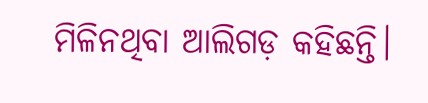ମିଳିନଥିବା ଆଲିଗଡ଼ କହିଛନ୍ତି।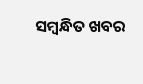ସମ୍ବନ୍ଧିତ ଖବର